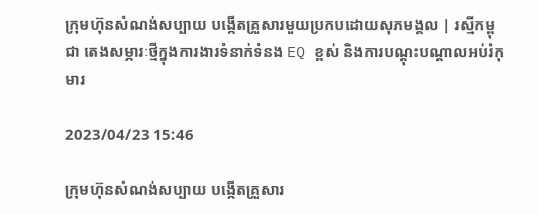ក្រុមហ៊ុនសំណង់សប្បាយ បង្កើតគ្រួសារមួយប្រកបដោយសុភមង្គល | រស្មីកម្ពុជា តេងសម្ភារៈថ្មីក្នុងការងារទំនាក់ទំនង EQ ខ្ពស់ និងការបណ្តុះបណ្តាលអប់រំកុមារ

2023/04/23 15:46

ក្រុមហ៊ុនសំណង់សប្បាយ បង្កើតគ្រួសារ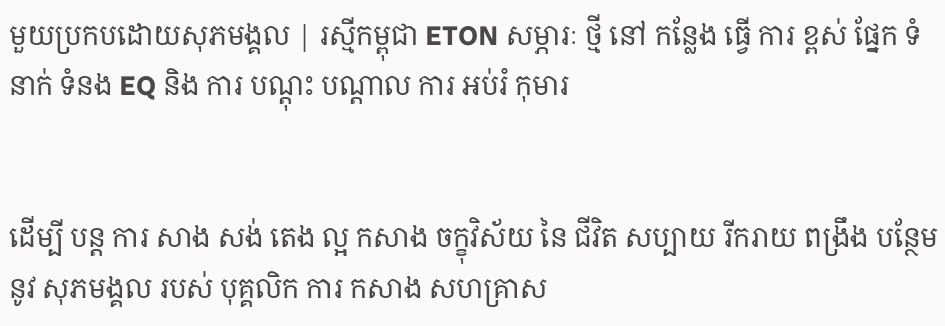មួយប្រកបដោយសុភមង្គល | រស្មីកម្ពុជា ETON សម្ភារៈ ថ្មី នៅ កន្លែង ធ្វើ ការ ខ្ពស់ ផ្នែក ទំនាក់ ទំនង EQ និង ការ បណ្តុះ បណ្តាល ការ អប់រំ កុមារ


ដើម្បី បន្ត ការ សាង សង់ តេង ល្អ កសាង ចក្ខុវិស័យ នៃ ជីវិត សប្បាយ រីករាយ ពង្រឹង បន្ថែម នូវ សុភមង្គល របស់ បុគ្គលិក ការ កសាង សហគ្រាស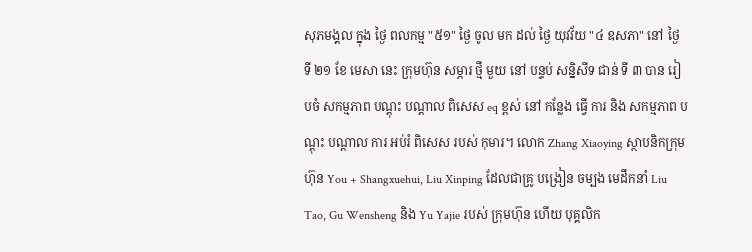សុភមង្គល ក្នុង ថ្ងៃ ពលកម្ម "៥១" ថ្ងៃ ចូល មក ដល់ ថ្ងៃ យុវវ័យ "៤ ឧសភា" នៅ ថ្ងៃ ទី ២១ ខែ មេសា នេះ ក្រុមហ៊ុន សម្ភារ ថ្មី មួយ នៅ បន្ទប់ សន្និសីទ ជាន់ ទី ៣ បាន រៀបចំ សកម្មភាព បណ្តុះ បណ្តាល ពិសេស eq ខ្ពស់ នៅ កន្លែង ធ្វើ ការ និង សកម្មភាព បណ្តុះ បណ្តាល ការ អប់រំ ពិសេស របស់ កុមារ។ លោក Zhang Xiaoying ស្ថាបនិកក្រុមហ៊ុន You + Shangxuehui, Liu Xinping ដែលជាគ្រូ បង្រៀន ចម្បង មេដឹកនាំ Liu Tao, Gu Wensheng និង Yu Yajie របស់ ក្រុមហ៊ុន ហើយ បុគ្គលិក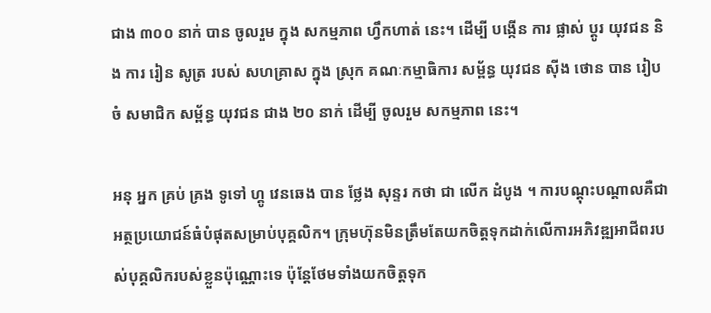ជាង ៣០០ នាក់ បាន ចូលរួម ក្នុង សកម្មភាព ហ្វឹកហាត់ នេះ។ ដើម្បី បង្កើន ការ ផ្លាស់ ប្តូរ យុវជន និង ការ រៀន សូត្រ របស់ សហគ្រាស ក្នុង ស្រុក គណៈកម្មាធិការ សម្ព័ន្ធ យុវជន ស៊ីង ថោន បាន រៀប ចំ សមាជិក សម្ព័ន្ធ យុវជន ជាង ២០ នាក់ ដើម្បី ចូលរួម សកម្មភាព នេះ។

អនុ អ្នក គ្រប់ គ្រង ទូទៅ ហ្គូ វេនឆេង បាន ថ្លែង សុន្ទរ កថា ជា លើក ដំបូង ។ ការបណ្តុះបណ្តាលគឺជាអត្ថប្រយោជន៍ធំបំផុតសម្រាប់បុគ្គលិក។ ក្រុមហ៊ុនមិនត្រឹមតែយកចិត្តទុកដាក់លើការអភិវឌ្ឍអាជីពរបស់បុគ្គលិករបស់ខ្លួនប៉ុណ្ណោះទេ ប៉ុន្តែថែមទាំងយកចិត្តទុក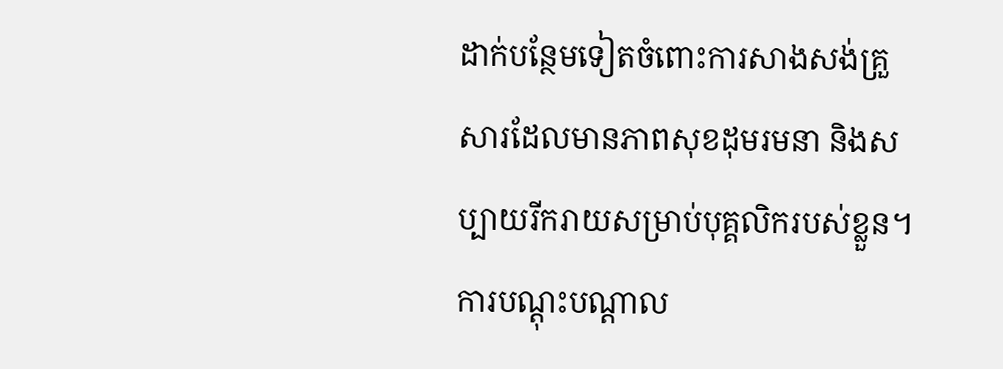ដាក់បន្ថែមទៀតចំពោះការសាងសង់គ្រួសារដែលមានភាពសុខដុមរមនា និងសប្បាយរីករាយសម្រាប់បុគ្គលិករបស់ខ្លួន។ ការបណ្តុះបណ្តាល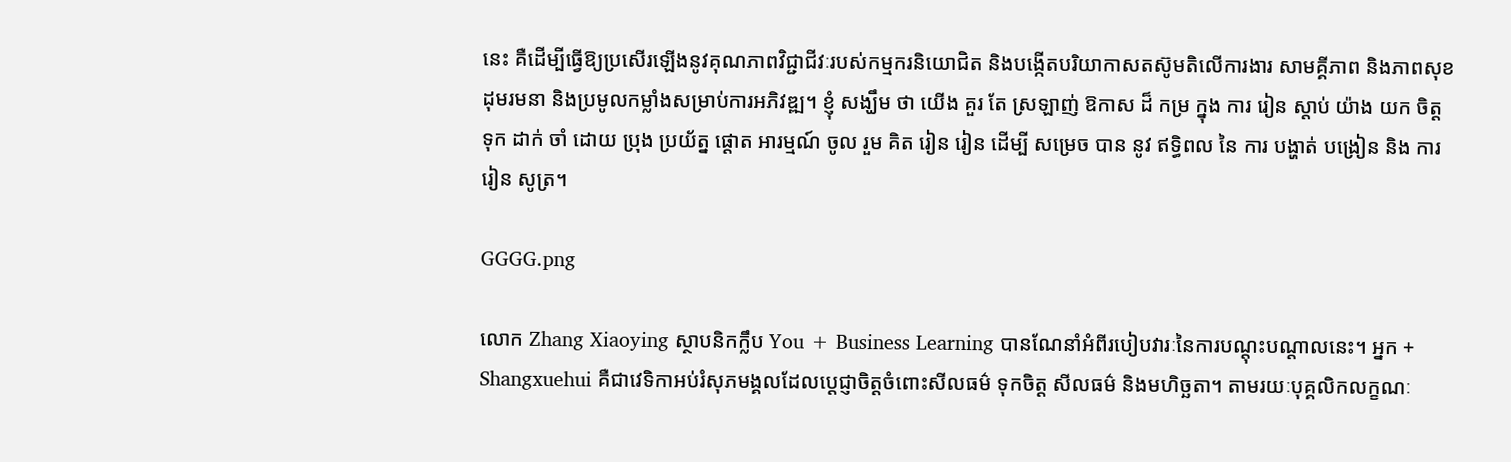នេះ គឺដើម្បីធ្វើឱ្យប្រសើរឡើងនូវគុណភាពវិជ្ជាជីវៈរបស់កម្មករនិយោជិត និងបង្កើតបរិយាកាសតស៊ូមតិលើការងារ សាមគ្គីភាព និងភាពសុខដុមរមនា និងប្រមូលកម្លាំងសម្រាប់ការអភិវឌ្ឍ។ ខ្ញុំ សង្ឃឹម ថា យើង គួរ តែ ស្រឡាញ់ ឱកាស ដ៏ កម្រ ក្នុង ការ រៀន ស្តាប់ យ៉ាង យក ចិត្ត ទុក ដាក់ ចាំ ដោយ ប្រុង ប្រយ័ត្ន ផ្ដោត អារម្មណ៍ ចូល រួម គិត រៀន រៀន ដើម្បី សម្រេច បាន នូវ ឥទ្ធិពល នៃ ការ បង្ហាត់ បង្រៀន និង ការ រៀន សូត្រ។

GGGG.png

លោក Zhang Xiaoying ស្ថាបនិកក្លឹប You + Business Learning បានណែនាំអំពីរបៀបវារៈនៃការបណ្តុះបណ្តាលនេះ។ អ្នក + Shangxuehui គឺជាវេទិកាអប់រំសុភមង្គលដែលប្តេជ្ញាចិត្តចំពោះសីលធម៌ ទុកចិត្ត សីលធម៌ និងមហិច្ឆតា។ តាមរយៈបុគ្គលិកលក្ខណៈ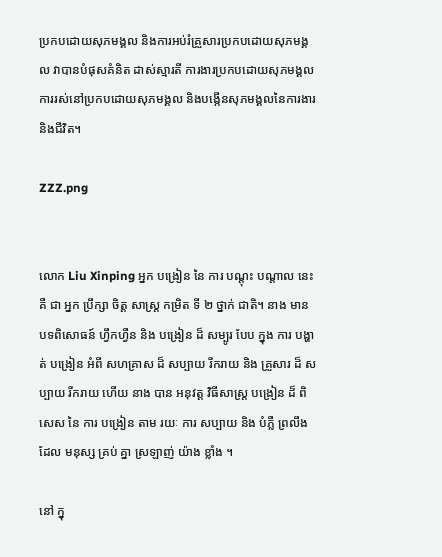ប្រកបដោយសុភមង្គល និងការអប់រំគ្រួសារប្រកបដោយសុភមង្គល វាបានបំផុសគំនិត ដាស់ស្មារតី ការងារប្រកបដោយសុភមង្គល ការរស់នៅប្រកបដោយសុភមង្គល និងបង្កើនសុភមង្គលនៃការងារ និងជីវិត។

ZZZ.png


លោក Liu Xinping អ្នក បង្រៀន នៃ ការ បណ្តុះ បណ្តាល នេះ គឺ ជា អ្នក ប្រឹក្សា ចិត្ត សាស្ត្រ កម្រិត ទី ២ ថ្នាក់ ជាតិ។ នាង មាន បទពិសោធន៍ ហ្វឹកហ្វឺន និង បង្រៀន ដ៏ សម្បូរ បែប ក្នុង ការ បង្ហាត់ បង្រៀន អំពី សហគ្រាស ដ៏ សប្បាយ រីករាយ និង គ្រួសារ ដ៏ សប្បាយ រីករាយ ហើយ នាង បាន អនុវត្ត វិធីសាស្ត្រ បង្រៀន ដ៏ ពិសេស នៃ ការ បង្រៀន តាម រយៈ ការ សប្បាយ និង បំភ្លឺ ព្រលឹង ដែល មនុស្ស គ្រប់ គ្នា ស្រឡាញ់ យ៉ាង ខ្លាំង ។

នៅ ក្នុ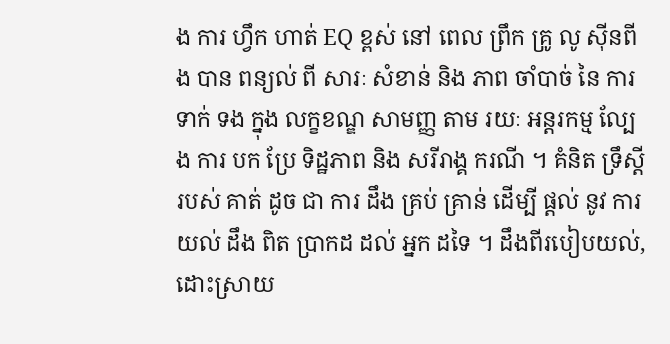ង ការ ហ្វឹក ហាត់ EQ ខ្ពស់ នៅ ពេល ព្រឹក គ្រូ លូ ស៊ីនពីង បាន ពន្យល់ ពី សារៈ សំខាន់ និង ភាព ចាំបាច់ នៃ ការ ទាក់ ទង ក្នុង លក្ខខណ្ឌ សាមញ្ញ តាម រយៈ អន្តរកម្ម ល្បែង ការ បក ប្រែ ទិដ្ឋភាព និង សរីរាង្គ ករណី ។ គំនិត ទ្រឹស្តី របស់ គាត់ ដូច ជា ការ ដឹង គ្រប់ គ្រាន់ ដើម្បី ផ្តល់ នូវ ការ យល់ ដឹង ពិត ប្រាកដ ដល់ អ្នក ដទៃ ។ ដឹងពីរបៀបយល់, ដោះស្រាយ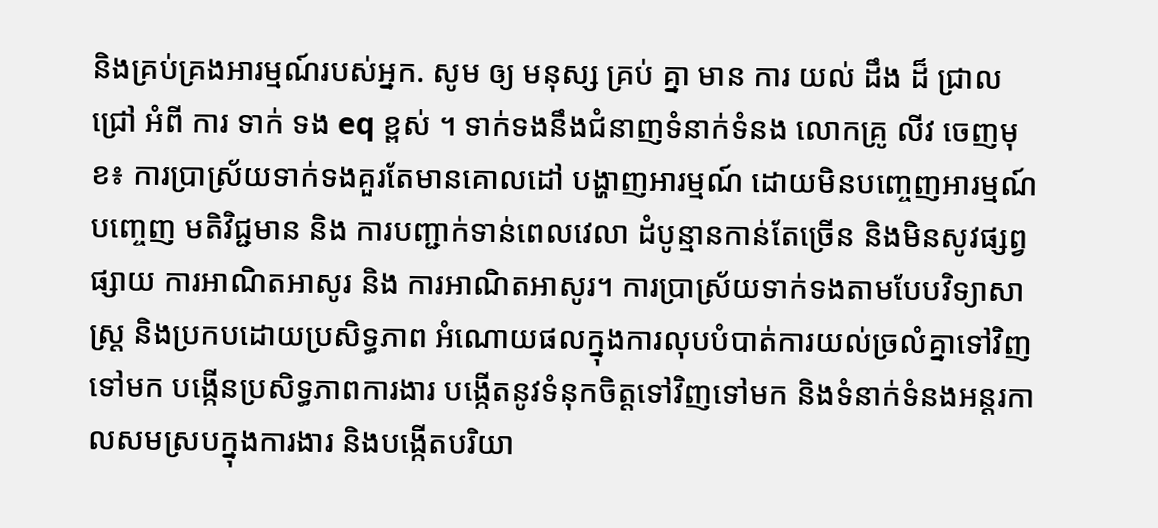និងគ្រប់គ្រងអារម្មណ៍របស់អ្នក. សូម ឲ្យ មនុស្ស គ្រប់ គ្នា មាន ការ យល់ ដឹង ដ៏ ជ្រាល ជ្រៅ អំពី ការ ទាក់ ទង eq ខ្ពស់ ។ ទាក់ទងនឹងជំនាញទំនាក់ទំនង លោកគ្រូ លីវ ចេញមុខ៖ ការប្រាស្រ័យទាក់ទងគួរតែមានគោលដៅ បង្ហាញអារម្មណ៍ ដោយមិនបញ្ចេញអារម្មណ៍ បញ្ចេញ មតិវិជ្ជមាន និង ការបញ្ជាក់ទាន់ពេលវេលា ដំបូន្មានកាន់តែច្រើន និងមិនសូវផ្សព្វផ្សាយ ការអាណិតអាសូរ និង ការអាណិតអាសូរ។ ការប្រាស្រ័យទាក់ទងតាមបែបវិទ្យាសាស្ត្រ និងប្រកបដោយប្រសិទ្ធភាព អំណោយផលក្នុងការលុបបំបាត់ការយល់ច្រលំគ្នាទៅវិញទៅមក បង្កើនប្រសិទ្ធភាពការងារ បង្កើតនូវទំនុកចិត្តទៅវិញទៅមក និងទំនាក់ទំនងអន្តរកាលសមស្របក្នុងការងារ និងបង្កើតបរិយា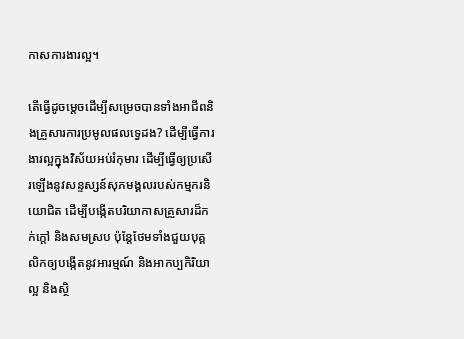កាសការងារល្អ។

តើធ្វើដូចម្តេចដើម្បីសម្រេចបានទាំងអាជីពនិងគ្រួសារការប្រមូលផលទ្វេដង? ដើម្បីធ្វើការងារល្អក្នុងវិស័យអប់រំកុមារ ដើម្បីធ្វើឲ្យប្រសើរឡើងនូវសន្ទស្សន៍សុភមង្គលរបស់កម្មករនិយោជិត ដើម្បីបង្កើតបរិយាកាសគ្រួសារដ៏កក់ក្តៅ និងសមស្រប ប៉ុន្តែថែមទាំងជួយបុគ្គលិកឲ្យបង្កើតនូវអារម្មណ៍ និងអាកប្បកិរិយាល្អ និងស្ថិ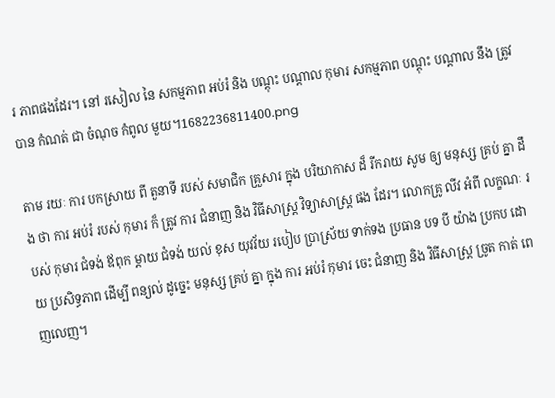រ ភាពផងដែរ។ នៅ រសៀល នៃ សកម្មភាព អប់រំ និង បណ្តុះ បណ្តាល កុមារ សកម្មភាព បណ្តុះ បណ្តាល នឹង ត្រូវ បាន កំណត់ ជា ចំណុច កំពូល មួយ។1682236811400.png

តាម រយៈ ការ បកស្រាយ ពី តួនាទី របស់ សមាជិក គ្រួសារ ក្នុង បរិយាកាស ដ៏ រីករាយ សូម ឲ្យ មនុស្ស គ្រប់ គ្នា ដឹង ថា ការ អប់រំ របស់ កុមារ ក៏ ត្រូវ ការ ជំនាញ និង វិធីសាស្ត្រ វិទ្យាសាស្ត្រ ផង ដែរ។ លោកគ្រូ លីវ អំពី លក្ខណៈ របស់ កុមារ ជំទង់ ឪពុក ម្ដាយ ជំទង់ យល់ ខុស យុវវ័យ របៀប ប្រាស្រ័យ ទាក់ទង ប្រធាន បទ បី យ៉ាង ប្រកប ដោយ ប្រសិទ្ធភាព ដើម្បី ពន្យល់ ដូច្នេះ មនុស្ស គ្រប់ គ្នា ក្នុង ការ អប់រំ កុមារ ចេះ ជំនាញ និង វិធីសាស្ត្រ ច្រូត កាត់ ពេញលេញ។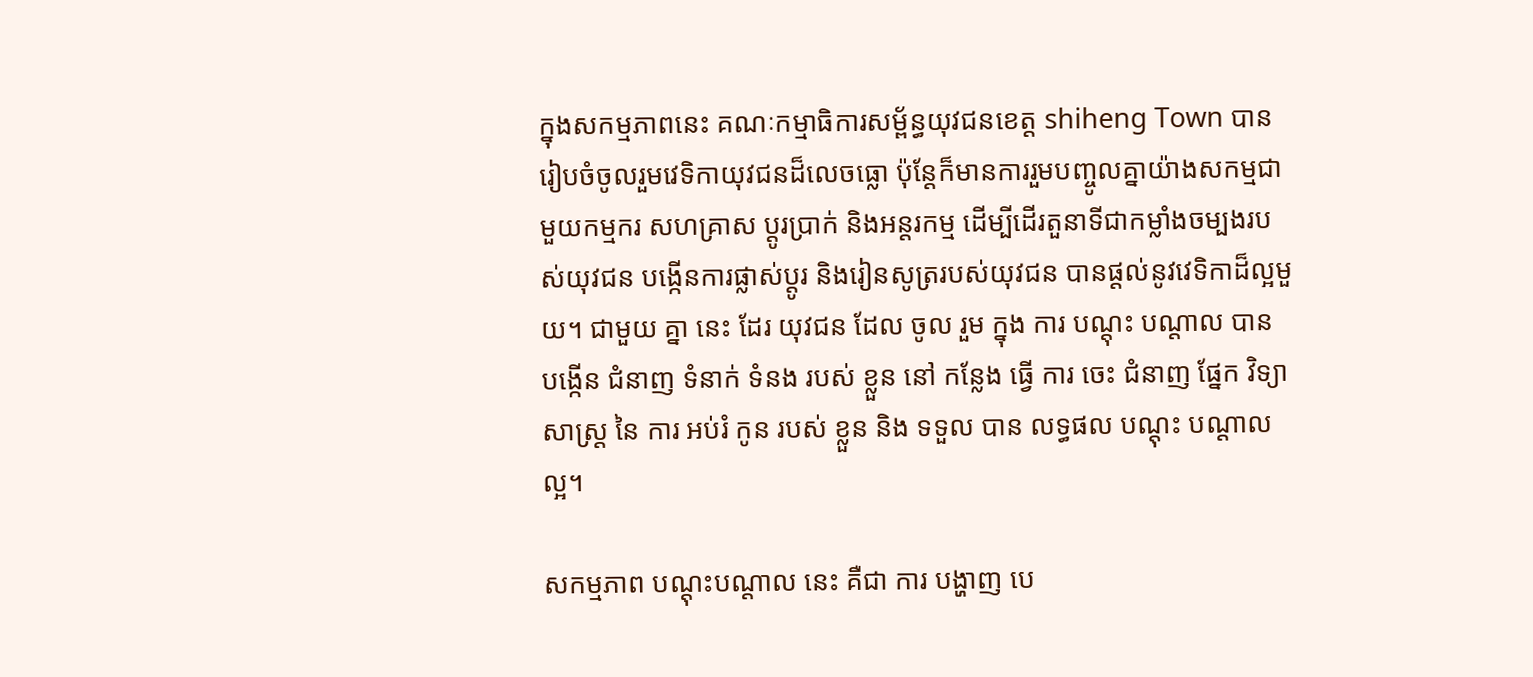ក្នុងសកម្មភាពនេះ គណៈកម្មាធិការសម្ព័ន្ធយុវជនខេត្ត shiheng Town បានរៀបចំចូលរួមវេទិកាយុវជនដ៏លេចធ្លោ ប៉ុន្តែក៏មានការរួមបញ្ចូលគ្នាយ៉ាងសកម្មជាមួយកម្មករ សហគ្រាស ប្តូរប្រាក់ និងអន្តរកម្ម ដើម្បីដើរតួនាទីជាកម្លាំងចម្បងរបស់យុវជន បង្កើនការផ្លាស់ប្តូរ និងរៀនសូត្ររបស់យុវជន បានផ្តល់នូវវេទិកាដ៏ល្អមួយ។ ជាមួយ គ្នា នេះ ដែរ យុវជន ដែល ចូល រួម ក្នុង ការ បណ្តុះ បណ្តាល បាន បង្កើន ជំនាញ ទំនាក់ ទំនង របស់ ខ្លួន នៅ កន្លែង ធ្វើ ការ ចេះ ជំនាញ ផ្នែក វិទ្យាសាស្ត្រ នៃ ការ អប់រំ កូន របស់ ខ្លួន និង ទទួល បាន លទ្ធផល បណ្តុះ បណ្តាល ល្អ។

សកម្មភាព បណ្ដុះបណ្ដាល នេះ គឺជា ការ បង្ហាញ បេ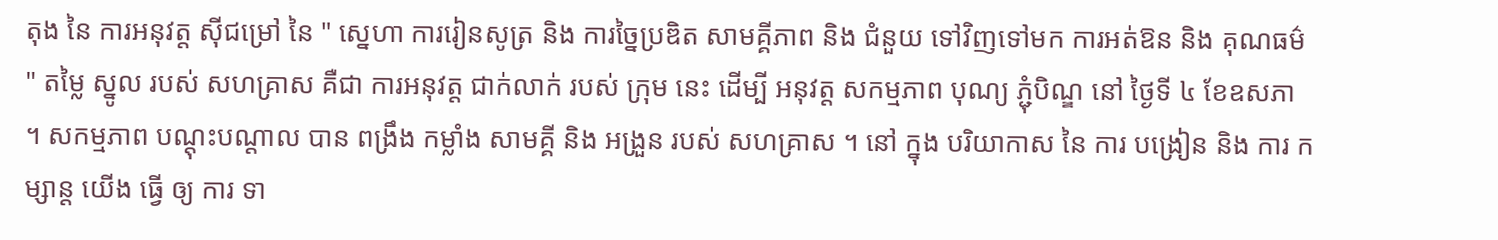តុង នៃ ការអនុវត្ត ស៊ីជម្រៅ នៃ " ស្នេហា ការរៀនសូត្រ និង ការច្នៃប្រឌិត សាមគ្គីភាព និង ជំនួយ ទៅវិញទៅមក ការអត់ឱន និង គុណធម៌ " តម្លៃ ស្នូល របស់ សហគ្រាស គឺជា ការអនុវត្ត ជាក់លាក់ របស់ ក្រុម នេះ ដើម្បី អនុវត្ត សកម្មភាព បុណ្យ ភ្ជុំបិណ្ឌ នៅ ថ្ងៃទី ៤ ខែឧសភា ។ សកម្មភាព បណ្ដុះបណ្ដាល បាន ពង្រឹង កម្លាំង សាមគ្គី និង អង្រួន របស់ សហគ្រាស ។ នៅ ក្នុង បរិយាកាស នៃ ការ បង្រៀន និង ការ កម្សាន្ត យើង ធ្វើ ឲ្យ ការ ទា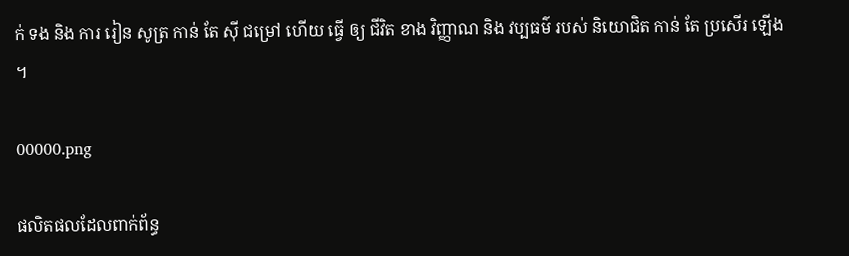ក់ ទង និង ការ រៀន សូត្រ កាន់ តែ ស៊ី ជម្រៅ ហើយ ធ្វើ ឲ្យ ជីវិត ខាង វិញ្ញាណ និង វប្បធម៌ របស់ និយោជិត កាន់ តែ ប្រសើរ ឡើង ។

00000.png

ផលិតផលដែលពាក់ព័ន្ធ